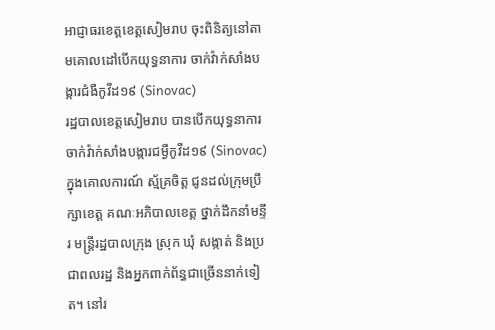អាជ្ញាធរខេត្តខេត្តសៀមរាប ចុះពិនិត្យនៅតាមគោលដៅបើកយុទ្ធនាការ ចាក់វ៉ាក់សាំងបង្ការជំងឺកូវីដ១៩ (Sinovac)
រដ្ឋបាលខេត្តសៀមរាប បានបើកយុទ្ធនាការចាក់វ៉ាក់សាំងបង្ការជម្ងឺកូវីដ១៩ (Sinovac) ក្នុងគោលការណ៍ ស្ម័គ្រចិត្ត ជូនដល់ក្រុមប្រឹក្សាខេត្ត គណៈអភិបាលខេត្ត ថ្នាក់ដឹកនាំមន្ទីរ មន្ត្រីរដ្ឋបាលក្រុង ស្រុក ឃុំ សង្កាត់ និងប្រជាពលរដ្ឋ និងអ្នកពាក់ព័ន្ធជាច្រើននាក់ទៀត។ នៅរ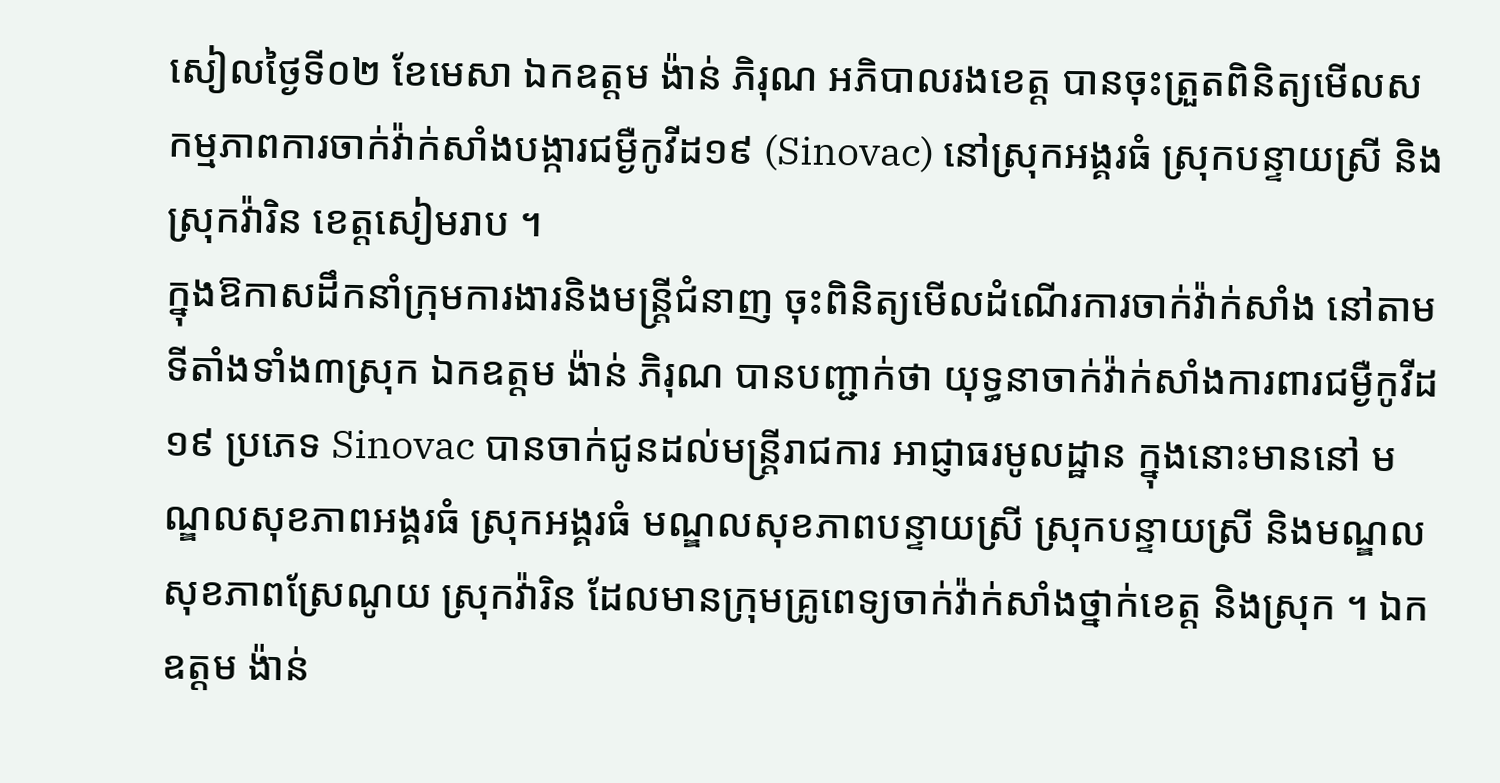សៀលថ្ងៃទី០២ ខែមេសា ឯកឧត្តម ង៉ាន់ ភិរុណ អភិបាលរងខេត្ត បានចុះត្រួតពិនិត្យមើលសកម្មភាពការចាក់វ៉ាក់សាំងបង្ការជម្ងឺកូវីដ១៩ (Sinovac) នៅស្រុកអង្គរធំ ស្រុកបន្ទាយស្រី និង ស្រុកវ៉ារិន ខេត្តសៀមរាប ។
ក្នុងឱកាសដឹកនាំក្រុមការងារនិងមន្ដ្រីជំនាញ ចុះពិនិត្យមើលដំណើរការចាក់វ៉ាក់សាំង នៅតាមទីតាំងទាំង៣ស្រុក ឯកឧត្តម ង៉ាន់ ភិរុណ បានបញ្ជាក់ថា យុទ្ធនាចាក់វ៉ាក់សាំងការពារជម្ងឺកូវីដ១៩ ប្រភេទ Sinovac បានចាក់ជូនដល់មន្ត្រីរាជការ អាជ្ញាធរមូលដ្ឋាន ក្នុងនោះមាននៅ មណ្ឌលសុខភាពអង្គរធំ ស្រុកអង្គរធំ មណ្ឌលសុខភាពបន្ទាយស្រី ស្រុកបន្ទាយស្រី និងមណ្ឌលសុខភាពស្រែណូយ ស្រុកវ៉ារិន ដែលមានក្រុមគ្រូពេទ្យចាក់វ៉ាក់សាំងថ្នាក់ខេត្ត និងស្រុក ។ ឯកឧត្តម ង៉ាន់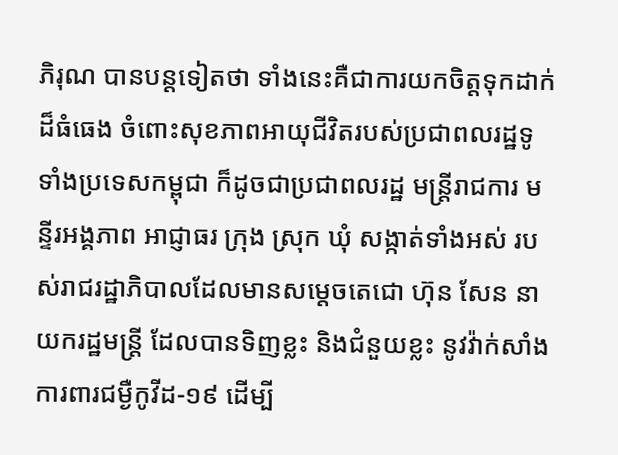ភិរុណ បានបន្តទៀតថា ទាំងនេះគឺជាការយកចិត្តទុកដាក់ដ៏ធំធេង ចំពោះសុខភាពអាយុជីវិតរបស់ប្រជាពលរដ្ឋទូទាំងប្រទេសកម្ពុជា ក៏ដូចជាប្រជាពលរដ្ឋ មន្ត្រីរាជការ មន្ទីរអង្គភាព អាជ្ញាធរ ក្រុង ស្រុក ឃុំ សង្កាត់ទាំងអស់ របស់រាជរដ្ឋាភិបាលដែលមានសម្ដេចតេជោ ហ៊ុន សែន នាយករដ្ឋមន្ត្រី ដែលបានទិញខ្លះ និងជំនួយខ្លះ នូវវ៉ាក់សាំងការពារជម្ងឺកូវីដ-១៩ ដើម្បី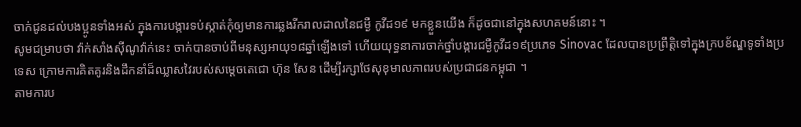ចាក់ជូនដល់បងប្អូនទាំងអស់ ក្នុងការបង្ការទប់ស្កាត់កុំឲ្យមានការឆ្លងរីករាលដាលនៃជម្ងឺ កូវីដ១៩ មកខ្លួនយើង ក៏ដូចជានៅក្នុងសហគមន៍នោះ ។
សូមជម្រាបថា វ៉ាក់សាំងស៊ីណូវ៉ាក់នេះ ចាក់បានចាប់ពីមនុស្សអាយុ១៨ឆ្នាំឡើងទៅ ហើយយុទ្ធនាការចាក់ថ្នាំបង្ការជម្ងឺកូវីដ១៩ប្រភេទ Sinovac ដែលបានប្រព្រឹត្តិទៅក្នុងក្របខ័ណ្ឌទូទាំងប្រទេស ក្រោមការគិតគូរនិងដឹកនាំដ៏ឈ្លាសវៃរបស់សម្តេចតេជោ ហ៊ុន សែន ដើម្បីរក្សាថែសុខុមាលភាពរបស់ប្រជាជនកម្ពុជា ។
តាមការប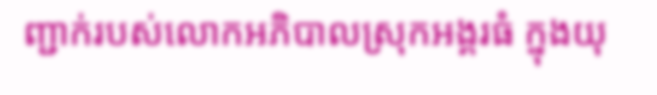ញ្ជាក់របស់លោកអភិបាលស្រុកអង្គរធំ ក្នុងយុ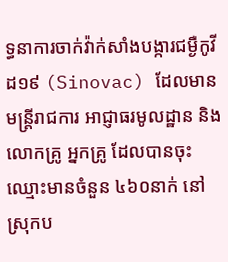ទ្ធនាការចាក់វ៉ាក់សាំងបង្ការជម្ងឺកូវីដ១៩ (Sinovac) ដែលមានមន្ត្រីរាជការ អាជ្ញាធរមូលដ្ឋាន និងលោកគ្រូ អ្នកគ្រូ ដែលបានចុះឈ្មោះមានចំនួន ៤៦០នាក់ នៅស្រុកប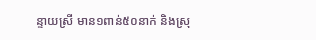ន្ទាយស្រី មាន១ពាន់៥០នាក់ និងស្រុ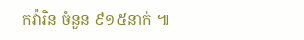កវ៉ារិន ចំនួន ៩១៥នាក់ ៕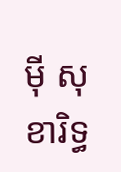ម៉ី សុខារិទ្ធ